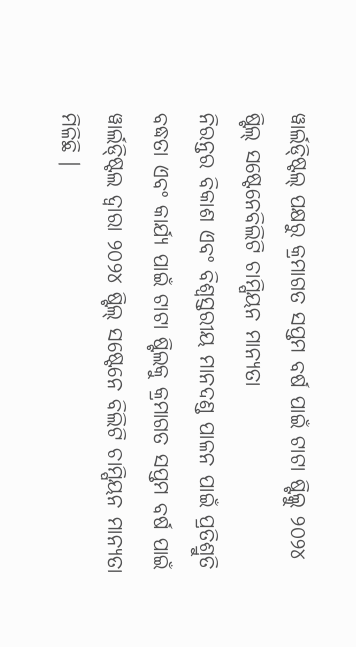ୱାର୍ଲଡ୍ଷ୍ଟିଲ୍ ପକ୍ଷରୁ କ୍ରମାଗତ ସପ୍ତମ ବର୍ଷ ପାଇଁ ଟାଟା ଷ୍ଟିଲ୍କୁ ୨୦୨୪ ଷ୍ଟିଲ୍ ସଷ୍ଟେନେବିଲିଟି ଚାମ୍ପିୟନ ମାନ୍ୟତା
ନିରନ୍ତର ବିକାଶ ଏବଂ ବିଶ୍ୱସ୍ତରୀୟ ମାନଦଣ୍ଡ ପାଳନ ପାଇଁ ପ୍ରତିଶ୍ରୁତି ବଦ୍ଧତା ଏବଂ କାର୍ଯ୍ୟ ପାଇଁ ଟାଟା ଷ୍ଟିଲକୁ କ୍ରମାଗତ ସପ୍ତମ ବର୍ଷ ପାଇଁ ୱାର୍ଲଡ୍ଷ୍ଟିଲ ଦ୍ୱାରା ୨୦୨୪ ଷ୍ଟିଲ୍ ସଷ୍ଟେନେ ବିଲିଟି ଚାମ୍ପିୟନ ମାନ୍ୟତା ମିଳିଛି ।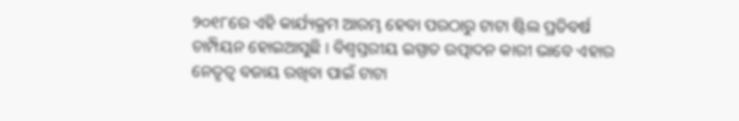୨୦୧୮ରେ ଏହି କାର୍ଯ୍ୟକ୍ରମ ଆରମ୍ଭ ହେବା ପରଠାରୁ ଟାଟା ଷ୍ଟିଲ ପ୍ରତିବର୍ଷ ଚାମ୍ପିୟନ ହୋଇଆସୁଛି । ବିଶ୍ୱସ୍ତରୀୟ ଇସ୍ପାତ ଉତ୍ପାଦନ କାରୀ ଭାବେ ଏହାର ନେତୃତ୍ୱ ବଜାୟ ରଖିବା ପାଇଁ ଟାଟା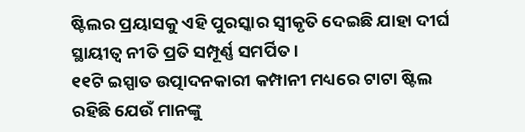ଷ୍ଟିଲର ପ୍ରୟାସକୁ ଏହି ପୁରସ୍କାର ସ୍ୱୀକୃତି ଦେଇଛି ଯାହା ଦୀର୍ଘ ସ୍ଥାୟୀତ୍ୱ ନୀତି ପ୍ରତି ସମ୍ପୂର୍ଣ୍ଣ ସମର୍ପିତ ।
୧୧ଟି ଇସ୍ପାତ ଉତ୍ପାଦନକାରୀ କମ୍ପାନୀ ମଧ୍ୟରେ ଟାଟା ଷ୍ଟିଲ ରହିଛି ଯେଉଁ ମାନଙ୍କୁ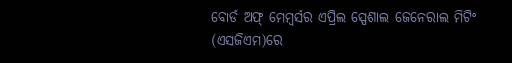ବୋର୍ଡ ଅଫ୍ ମେମ୍ବର୍ସର ଏପ୍ରିଲ ସ୍ପେଶାଲ ଜେନେରାଲ ମିଟିଂ (ଏସଜିଏମ)ରେ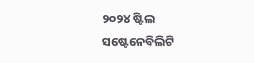୨୦୨୪ ଷ୍ଟିଲ ସଷ୍ଟେନେବିଲିଟି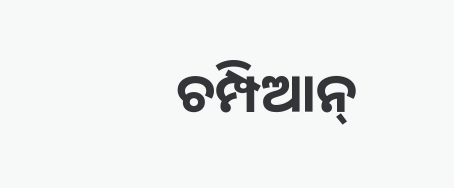ଚମ୍ପିଆନ୍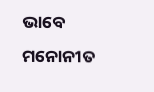ଭାବେ ମନୋନୀତ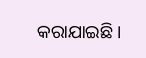କରାଯାଇଛି ।